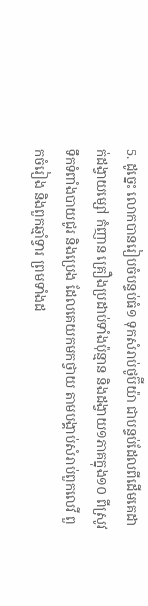5. ដូច្នេះ លោកបានរៀបចំបន្ទប់ធំ១ ទុកសំរាប់ថូប៊ីយ៉ា ជាបន្ទប់ដែលពីដើមគេដាក់ដង្វាយម្សៅ កំញាន គ្រឿងប្រដាប់ទាំងប៉ុន្មាន និងដង្វាយ១ភាគក្នុង១០ ពីស្រូវ ទឹកទំពាំងបាយជូរ និងប្រេង ដែលគេយកមកថ្វាយ តាមបង្គាប់សំរាប់ពួកលេវី ពួកចំរៀង និងពួកឆ្មាំទ្វារ ព្រមទាំងដ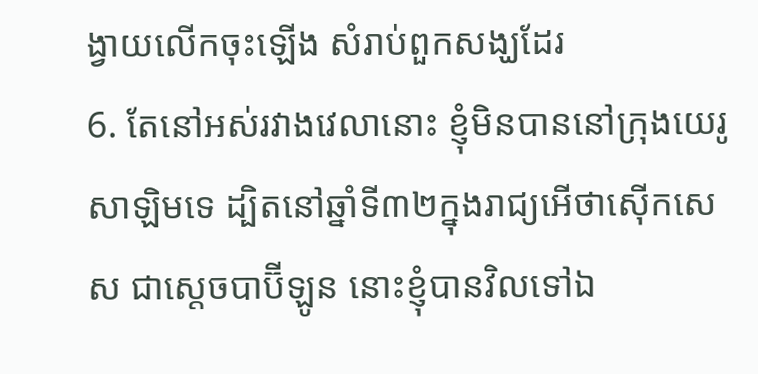ង្វាយលើកចុះឡើង សំរាប់ពួកសង្ឃដែរ
6. តែនៅអស់រវាងវេលានោះ ខ្ញុំមិនបាននៅក្រុងយេរូសាឡិមទេ ដ្បិតនៅឆ្នាំទី៣២ក្នុងរាជ្យអើថាស៊ើកសេស ជាស្តេចបាប៊ីឡូន នោះខ្ញុំបានវិលទៅឯ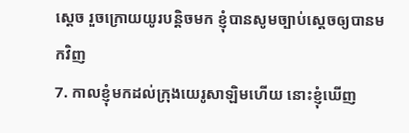ស្តេច រួចក្រោយយូរបន្តិចមក ខ្ញុំបានសូមច្បាប់ស្តេចឲ្យបានមកវិញ
7. កាលខ្ញុំមកដល់ក្រុងយេរូសាឡិមហើយ នោះខ្ញុំឃើញ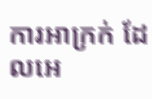ការអាក្រក់ ដែលអេ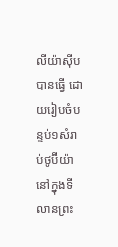លីយ៉ាស៊ីបបានធ្វើ ដោយរៀបចំបន្ទប់១សំរាប់ថូប៊ីយ៉ា នៅក្នុងទីលានព្រះ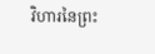វិហារនៃព្រះ